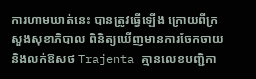ការហាមឃាត់នេះ បានត្រូវធ្វើឡើង ក្រោយពីក្រសួងសុខាភិបាល ពិនិត្យឃើញមានការចែកចាយ និងលក់ឱសថ Trajenta គ្មានលេខបញ្ជិកា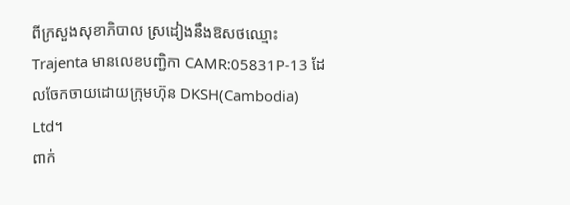ពីក្រសួងសុខាភិបាល ស្រដៀងនឹងឱសថឈ្មោះ Trajenta មានលេខបញ្ជិកា CAMR:05831P-13 ដែលចែកចាយដោយក្រុមហ៊ុន DKSH(Cambodia) Ltd។
ពាក់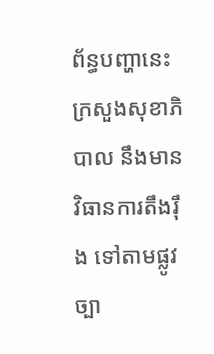ព័ន្ធបញ្ហានេះ ក្រសួងសុខាភិបាល នឹងមានវិធានការតឹងរ៉ឹង ទៅតាមផ្លូវច្បា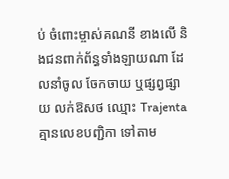ប់ ចំពោះម្ចាស់គណនី ខាងលើ និងជនពាក់ព័ន្ធទាំងឡាយណា ដែលនាំចូល ចែកចាយ ឬផ្សព្វផ្សាយ លក់ឱសថ ឈ្មោះ Trajenta គ្មានលេខបញ្ជិកា ទៅតាម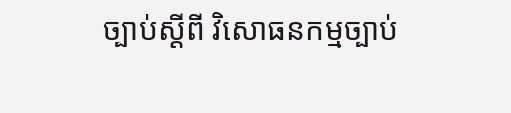ច្បាប់ស្ដីពី វិសោធនកម្មច្បាប់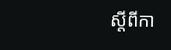ស្ដីពីកា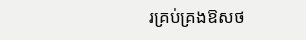រគ្រប់គ្រងឱសថ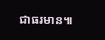ជាធរមាន៕